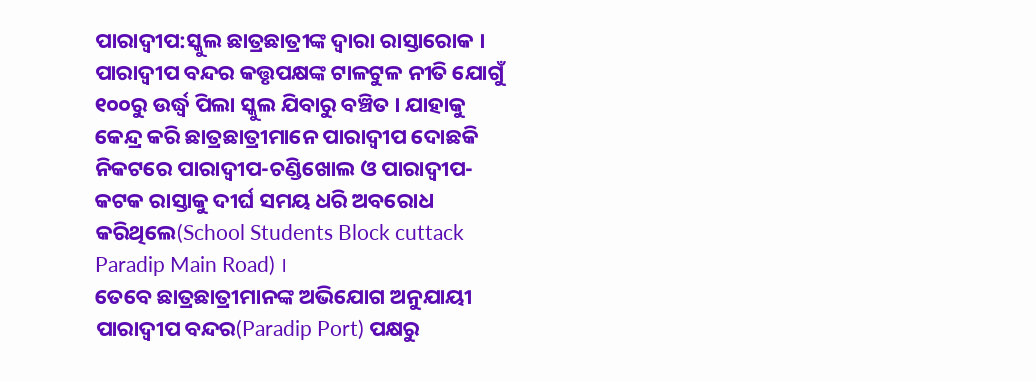ପାରାଦ୍ବୀପ:ସ୍କୁଲ ଛାତ୍ରଛାତ୍ରୀଙ୍କ ଦ୍ବାରା ରାସ୍ତାରୋକ । ପାରାଦ୍ବୀପ ବନ୍ଦର କତ୍ତୃପକ୍ଷଙ୍କ ଟାଳଟୁଳ ନୀତି ଯୋଗୁଁ ୧୦୦ରୁ ଉର୍ଦ୍ଧ୍ବ ପିଲା ସ୍କୁଲ ଯିବାରୁ ବଞ୍ଚିତ । ଯାହାକୁ କେନ୍ଦ୍ର କରି ଛାତ୍ରଛାତ୍ରୀମାନେ ପାରାଦ୍ଵୀପ ଦୋଛକି ନିକଟରେ ପାରାଦ୍ଵୀପ-ଚଣ୍ଡିଖୋଲ ଓ ପାରାଦ୍ଵୀପ-କଟକ ରାସ୍ତାକୁ ଦୀର୍ଘ ସମୟ ଧରି ଅବରୋଧ କରିଥିଲେ(School Students Block cuttack Paradip Main Road) ।
ତେବେ ଛାତ୍ରଛାତ୍ରୀମାନଙ୍କ ଅଭିଯୋଗ ଅନୁଯାୟୀ ପାରାଦ୍ଵୀପ ବନ୍ଦର(Paradip Port) ପକ୍ଷରୁ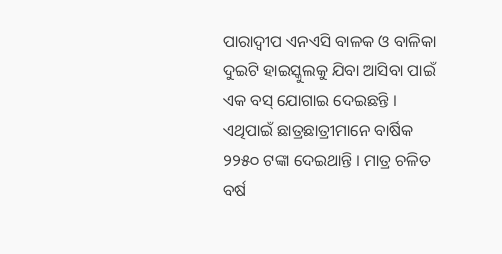ପାରାଦ୍ଵୀପ ଏନଏସି ବାଳକ ଓ ବାଳିକା ଦୁଇଟି ହାଇସ୍କୁଲକୁ ଯିବା ଆସିବା ପାଇଁ ଏକ ବସ୍ ଯୋଗାଇ ଦେଇଛନ୍ତି । ଏଥିପାଇଁ ଛାତ୍ରଛାତ୍ରୀମାନେ ବାର୍ଷିକ ୨୨୫୦ ଟଙ୍କା ଦେଇଥାନ୍ତି । ମାତ୍ର ଚଳିତ ବର୍ଷ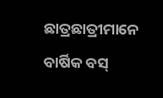ଛାତ୍ରଛାତ୍ରୀମାନେ ବାର୍ଷିକ ବସ୍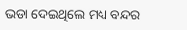ଭଡା ଦେଇଥିଲେ ମଧ୍ୟ ବନ୍ଦର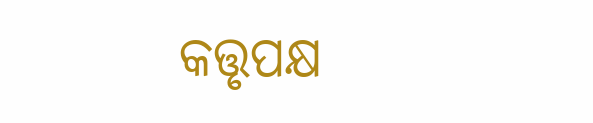କତ୍ତୃପକ୍ଷ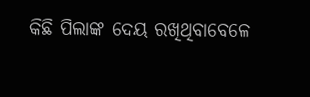କିଛି ପିଲାଙ୍କ ଦେୟ ରଖିଥିବାବେଳେ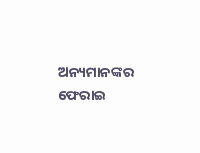ଅନ୍ୟମାନଙ୍କର ଫେରାଇ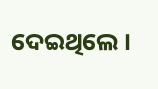ଦେଇଥିଲେ ।